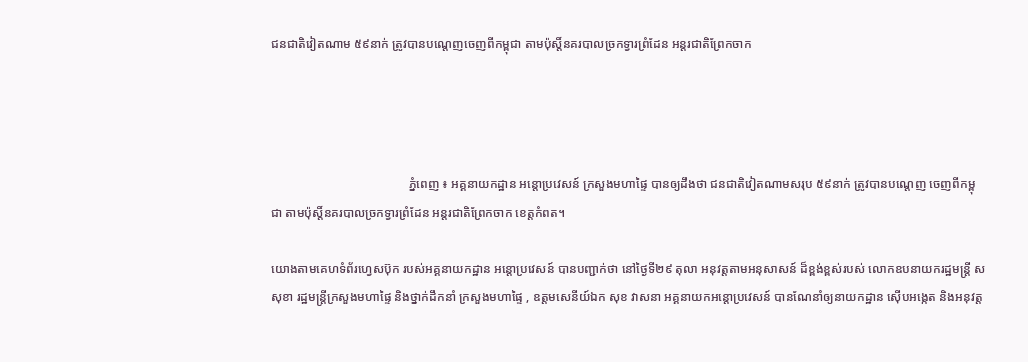ជនជាតិវៀតណាម ៥៩នាក់ ត្រូវបានបណ្តេញចេញពីកម្ពុជា តាមប៉ុស្តិ៍នគរបាលច្រកទ្វារព្រំដែន អន្តរជាតិព្រែកចាក




                                            ភ្នំពេញ ៖ អគ្គនាយកដ្ឋាន អន្តោប្រវេសន៍ ក្រសួងមហាផ្ទៃ បានឲ្យដឹងថា ជនជាតិវៀតណាមសរុប ៥៩នាក់ ត្រូវបានបណ្តេញ ចេញពីកម្ពុជា តាមប៉ុស្តិ៍នគរបាលច្រកទ្វារព្រំដែន អន្តរជាតិព្រែកចាក ខេត្តកំពត។

យោងតាមគេហទំព័រហ្វេសប៊ុក របស់អគ្គនាយកដ្ឋាន អន្តោប្រវេសន៍ បានបញ្ជាក់ថា នៅថ្ងៃទី២៩ តុលា អនុវត្តតាមអនុសាសន៍ ដ៏ខ្ពង់ខ្ពស់របស់ លោកឧបនាយករដ្ឋមន្ត្រី ស សុខា រដ្ឋមន្ត្រីក្រសួងមហាផ្ទៃ និងថ្នាក់ដឹកនាំ ក្រសួងមហាផ្ទៃ , ឧត្តមសេនីយ៍ឯក សុខ វាសនា អគ្គនាយកអន្តោប្រវេសន៍ បានណែនាំឲ្យនាយកដ្ឋាន ស៊ើបអង្កេត និងអនុវត្ត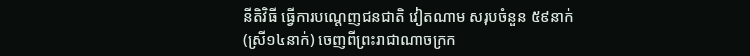នីតិវិធី ធ្វើការបណ្តេញជនជាតិ វៀតណាម សរុបចំនួន ៥៩នាក់ (ស្រី១៤នាក់) ចេញពីព្រះរាជាណាចក្រក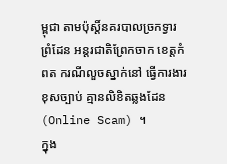ម្ពុជា តាមប៉ុស្តិ៍នគរបាលច្រកទ្វារព្រំដែន អន្តរជាតិព្រែកចាក ខេត្តកំពត ករណីលួចស្នាក់នៅ ធ្វើការងារខុសច្បាប់ គ្មានលិខិតឆ្លងដែន (Online Scam) ។
ក្នុង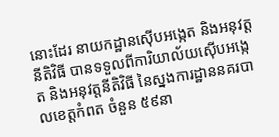នោះដែរ នាយកដ្ឋានស៊ើបអង្កេត និងអនុវត្តនីតិវិធី បានទទួលពីការិយាល័យស៊ើបអង្កេត និងអនុវត្តនីតិវិធី នៃស្នងការដ្ឋាននគរបាលខេត្តកំពត ចំនួន ៥៩នា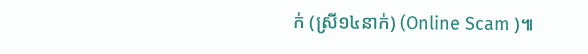ក់ (ស្រី១៤នាក់) (Online Scam )៕